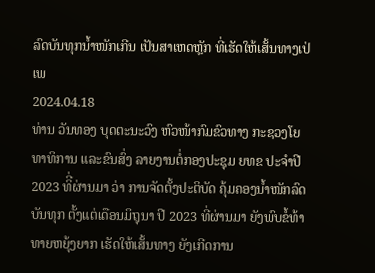ລົດບັນທຸກນໍ້າໜັກເກີນ ເປັນສາເຫດຫຼັກ ທີ່ເຮັດໃຫ້ເສັ້ນທາງເປ່ເພ
2024.04.18
ທ່ານ ວັນທອງ ບຸດຕະນະວົງ ຫົວໜ້າກົມຂົວທາງ ກະຊວງໂຍທາທິການ ແລະຂົນສົ່ງ ລາຍງານຕໍ່ກອງປະຊຸມ ຍທຂ ປະຈໍາປີ 2023 ທິີ່ຜ່ານມາ ວ່າ ການຈັດຕັ້ງປະຕິບັດ ຄຸ້ມຄອງນໍ້າໜັກລົດບັນທຸກ ຕັ້ງແຕ່ເດືອນມິຖຸນາ ປີ 2023 ທີ່ຜ່ານມາ ຍັງພົບຂໍ້ທ້າທາຍຫຍຸ້ງຍາກ ເຮັດໃຫ້ເສັ້ນທາງ ຍັງເກີດການ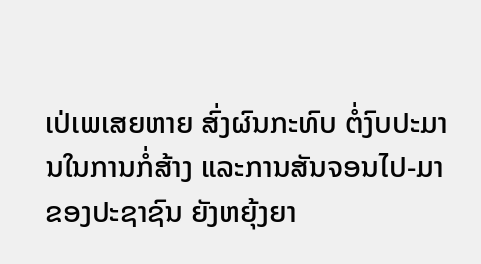ເປ່ເພເສຍຫາຍ ສົ່ງຜົນກະທົບ ຕໍ່ງົບປະມານໃນການກໍ່ສ້າງ ແລະການສັນຈອນໄປ-ມາ ຂອງປະຊາຊົນ ຍັງຫຍຸ້ງຍາ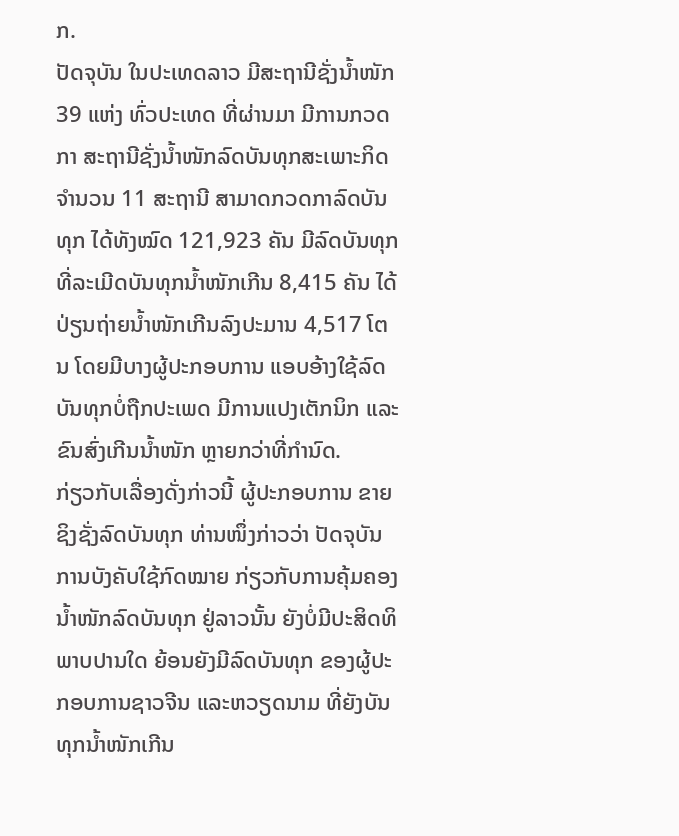ກ.
ປັດຈຸບັນ ໃນປະເທດລາວ ມີສະຖານີຊັ່ງນໍ້າໜັກ 39 ແຫ່ງ ທົ່ວປະເທດ ທີ່ຜ່ານມາ ມີການກວດກາ ສະຖານີຊັ່ງນໍ້າໜັກລົດບັນທຸກສະເພາະກິດ ຈໍານວນ 11 ສະຖານີ ສາມາດກວດກາລົດບັນທຸກ ໄດ້ທັງໝົດ 121,923 ຄັນ ມີລົດບັນທຸກ ທີ່ລະເມີດບັນທຸກນໍ້າໜັກເກີນ 8,415 ຄັນ ໄດ້ປ່ຽນຖ່າຍນໍ້າໜັກເກີນລົງປະມານ 4,517 ໂຕນ ໂດຍມີບາງຜູ້ປະກອບການ ແອບອ້າງໃຊ້ລົດບັນທຸກບໍ່ຖືກປະເພດ ມີການແປງເຕັກນິກ ແລະຂົນສົ່ງເກີນນໍ້າໜັກ ຫຼາຍກວ່າທີ່ກໍານົດ.
ກ່ຽວກັບເລື່ອງດັ່ງກ່າວນີ້ ຜູ້ປະກອບການ ຂາຍຊິງຊັ່ງລົດບັນທຸກ ທ່ານໜຶ່ງກ່າວວ່າ ປັດຈຸບັນ ການບັງຄັບໃຊ້ກົດໝາຍ ກ່ຽວກັບການຄຸ້ມຄອງນໍ້າໜັກລົດບັນທຸກ ຢູ່ລາວນັ້ນ ຍັງບໍ່ມີປະສິດທິພາບປານໃດ ຍ້ອນຍັງມີລົດບັນທຸກ ຂອງຜູ້ປະກອບການຊາວຈີນ ແລະຫວຽດນາມ ທີ່ຍັງບັນທຸກນໍ້າໜັກເກີນ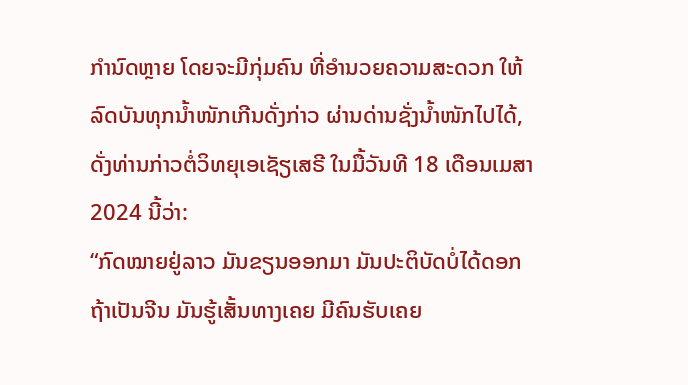ກໍານົດຫຼາຍ ໂດຍຈະມີກຸ່ມຄົນ ທີ່ອໍານວຍຄວາມສະດວກ ໃຫ້ລົດບັນທຸກນໍ້າໜັກເກີນດັ່ງກ່າວ ຜ່ານດ່ານຊັ່ງນໍ້າໜັກໄປໄດ້, ດັ່ງທ່ານກ່າວຕໍ່ວິທຍຸເອເຊັຽເສຣີ ໃນມື້ວັນທີ 18 ເດືອນເມສາ 2024 ນີ້ວ່າ:
“ກົດໝາຍຢູ່ລາວ ມັນຂຽນອອກມາ ມັນປະຕິບັດບໍ່ໄດ້ດອກ ຖ້າເປັນຈີນ ມັນຮູ້ເສັ້ນທາງເຄຍ ມີຄົນຮັບເຄຍ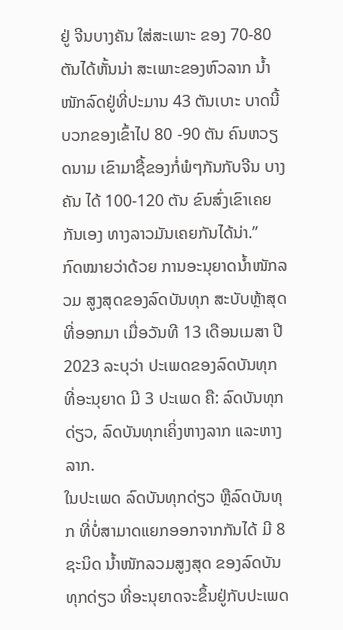ຢູ່ ຈີນບາງຄັນ ໃສ່ສະເພາະ ຂອງ 70-80 ຕັນໄດ້ຫັ້ນນ່າ ສະເພາະຂອງຫົວລາກ ນໍ້າໜັກລົດຢູ່ທີ່ປະມານ 43 ຕັນເບາະ ບາດນີ້ ບວກຂອງເຂົ້າໄປ 80 -90 ຕັນ ຄົນຫວຽດນາມ ເຂົາມາຊື້ຂອງກໍ່ພໍໆກັນກັບຈີນ ບາງຄັນ ໄດ້ 100-120 ຕັນ ຂົນສົ່ງເຂົາເຄຍກັນເອງ ທາງລາວມັນເຄຍກັນໄດ້ນ່າ.”
ກົດໝາຍວ່າດ້ວຍ ການອະນຸຍາດນໍ້າໜັກລວມ ສູງສຸດຂອງລົດບັນທຸກ ສະບັບຫຼ້າສຸດ ທີ່ອອກມາ ເມື່ອວັນທີ 13 ເດືອນເມສາ ປີ 2023 ລະບຸວ່າ ປະເພດຂອງລົດບັນທຸກ ທີ່ອະນຸຍາດ ມີ 3 ປະເພດ ຄື: ລົດບັນທຸກດ່ຽວ, ລົດບັນທຸກເຄິ່ງຫາງລາກ ແລະຫາງລາກ.
ໃນປະເພດ ລົດບັນທຸກດ່ຽວ ຫຼືລົດບັນທຸກ ທີ່ບໍ່ສາມາດແຍກອອກຈາກກັນໄດ້ ມີ 8 ຊະນິດ ນໍ້າໜັກລວມສູງສຸດ ຂອງລົດບັນທຸກດ່ຽວ ທີ່ອະນຸຍາດຈະຂຶ້ນຢູ່ກັບປະເພດ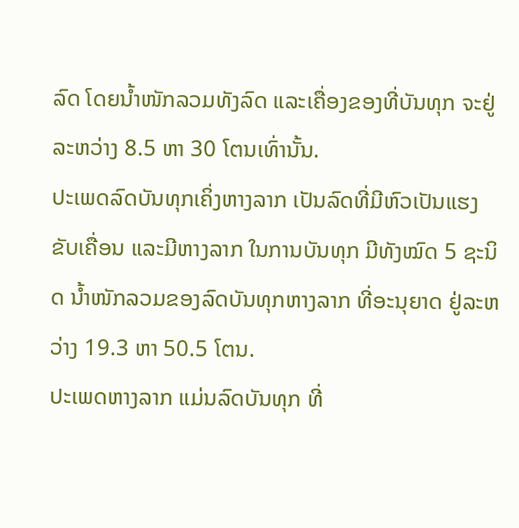ລົດ ໂດຍນໍ້າໜັກລວມທັງລົດ ແລະເຄື່ອງຂອງທີ່ບັນທຸກ ຈະຢູ່ລະຫວ່າງ 8.5 ຫາ 30 ໂຕນເທົ່ານັ້ນ.
ປະເພດລົດບັນທຸກເຄິ່ງຫາງລາກ ເປັນລົດທີ່ມີຫົວເປັນແຮງຂັບເຄື່ອນ ແລະມີຫາງລາກ ໃນການບັນທຸກ ມີທັງໝົດ 5 ຊະນິດ ນໍ້າໜັກລວມຂອງລົດບັນທຸກຫາງລາກ ທີ່ອະນຸຍາດ ຢູ່ລະຫວ່າງ 19.3 ຫາ 50.5 ໂຕນ.
ປະເພດຫາງລາກ ແມ່ນລົດບັນທຸກ ທີ່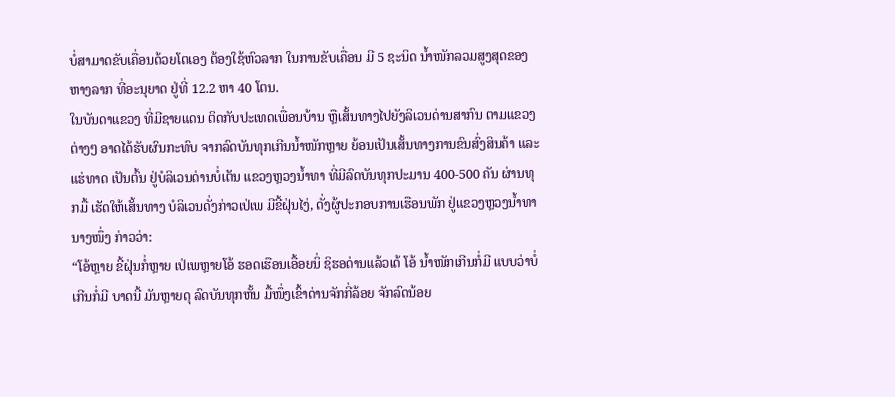ບໍ່ສາມາດຂັບເຄື່ອນດ້ວຍໂຕເອງ ຕ້ອງໃຊ້ຫົວລາກ ໃນການຂັບເຄື່ອນ ມີ 5 ຊະນິດ ນໍ້າໜັກລວມສູງສຸດຂອງຫາງລາກ ທີ່ອະນຸຍາດ ຢູ່ທີ່ 12.2 ຫາ 40 ໂຕນ.
ໃນບັນດາແຂວງ ທີ່ມີຊາຍແດນ ຕິດກັບປະເທດເພື່ອນບ້ານ ຫຼືເສັ້ນທາງໄປຍັງລິເວນດ່ານສາກົນ ຕາມແຂວງຕ່າງໆ ອາດໄດ້ຮັບຜົນກະທົບ ຈາກລົດບັນທຸກເກີນນໍ້າໜັກຫຼາຍ ຍ້ອນເປັນເສັ້ນທາງການຂົນສົ່ງສິນຄ້າ ແລະແຮ່ທາດ ເປັນຕົ້ນ ຢູ່ບໍລິເວນດ່ານບໍ່ເຕັນ ແຂວງຫຼວງນໍ້າທາ ທີ່ມີລົດບັນທຸກປະມານ 400-500 ຄັນ ຜ່ານທຸກມື້ ເຮັດໃຫ້ເສັ້ນທາງ ບໍລິເວນດັ່ງກ່າວເປ່ເພ ມີຂີ້ຝຸ່ນໄງ່, ດັ່ງຜູ້ປະກອບການເຮືອນພັກ ຢູ່ແຂວງຫຼວງນໍ້າທາ ນາງໜຶ່ງ ກ່າວວ່າ:
“ໂອ້ຫຼາຍ ຂີ້ຝຸ່ນກໍ່ຫຼາຍ ເປ່ເພຫຼາຍໂອ້ ຮອດເຮືອນເອື້ອຍນິ່ ຊິຮອດ່ານແລ້ວເດ້ ໂອ້ ນໍ້າໜັກເກີນກໍ່ມີ ແບບວ່າບໍ່ເກີນກໍ່ມີ ບາດນີ້ ມັນຫຼາຍດຸ ລົດບັນທຸກຫັ້ນ ມື້ໜຶ່ງເຂົ້າດ່ານຈັກກີ່ລ້ອຍ ຈັກລົດນ້ອຍ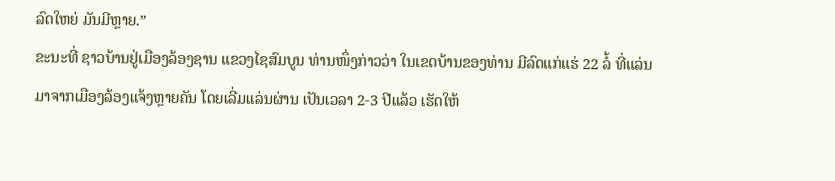ລົດໃຫຍ່ ມັນມີຫຼາຍ.”
ຂະນະທີ່ ຊາວບ້ານຢູ່ເມືອງລ້ອງຊານ ແຂວງໄຊສົມບູນ ທ່ານໜຶ່ງກ່າວວ່າ ໃນເຂດບ້ານຂອງທ່ານ ມີລົດແກ່ແຮ່ 22 ລໍ້ ທີ່ແລ່ນມາຈາກເມືອງລ້ອງແຈ້ງຫຼາຍຄັນ ໂດຍເລີ່ມແລ່ນຜ່ານ ເປັນເວລາ 2-3 ປີແລ້ວ ເຮັດໃຫ້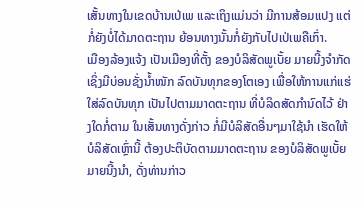ເສັ້ນທາງໃນເຂດບ້ານເປ່ເພ ແລະເຖິງແມ່ນວ່າ ມີການສ້ອມແປງ ແຕ່ກໍ່ຍັງບໍ່ໄດ້ມາດຕະຖານ ຍ້ອນທາງນັ້ນກໍ່ຍັງກັບໄປເປ່ເພຄືເກົ່າ.
ເມືອງລ້ອງແຈ້ງ ເປັນເມືອງທີ່ຕັ້ງ ຂອງບໍລິສັດພູເບັ້ຍ ມາຍນີ້ງຈໍາກັດ ເຊິ່ງມີບ່ອນຊັ່ງນໍ້າໜັກ ລົດບັນທຸກຂອງໂຕເອງ ເພື່ອໃຫ້ການແກ່ແຮ່ໃສ່ລົດບັນທຸກ ເປັນໄປຕາມມາດຕະຖານ ທີ່ບໍລິດສັດກໍານົດໄວ້ ຢ່າງໃດກໍ່ຕາມ ໃນເສັ້ນທາງດັ່ງກ່າວ ກໍ່ມີບໍລິສັດອື່ນໆມາໃຊ້ນໍາ ເຮັດໃຫ້ບໍລິສັດເຫຼົ່ານີ້ ຕ້ອງປະຕິບັດຕາມມາດຕະຖານ ຂອງບໍລິສັດພູເບັ້ຍ ມາຍນີ້ງນໍາ, ດັ່ງທ່ານກ່າວ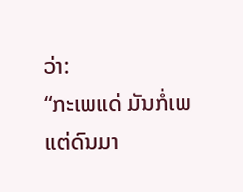ວ່າ:
“ກະເພແດ່ ມັນກໍ່ເພແຕ່ດົນມາ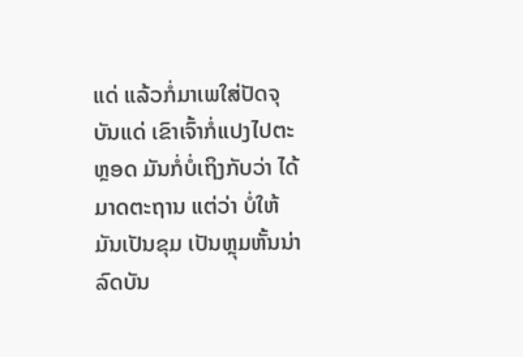ແດ່ ແລ້ວກໍ່ມາເພໃສ່ປັດຈຸບັນແດ່ ເຂົາເຈົ້າກໍ່ແປງໄປຕະຫຼອດ ມັນກໍ່ບໍ່ເຖິງກັບວ່າ ໄດ້ມາດຕະຖານ ແຕ່ວ່າ ບໍ່ໃຫ້ມັນເປັນຂຸມ ເປັນຫຼຸມຫັ້ນນ່າ ລົດບັນ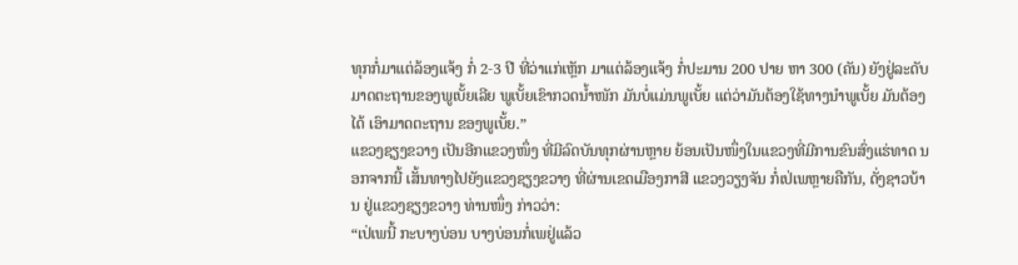ທຸກກໍ່ມາແຕ່ລ້ອງແຈ້ງ ກໍ່ 2-3 ປີ ທີ່ວ່າແກ່ເຫຼັກ ມາແຕ່ລ້ອງແຈ້ງ ກໍ່ປະມານ 200 ປາຍ ຫາ 300 (ຄັນ) ຍັງຢູ່ລະດັບ ມາດຕະຖານຂອງພູເບັ້ຍເລີຍ ພູເບັ້ຍເຂົາກວດນໍ້າໜັກ ມັນບໍ່ແມ່ນພູເບັ້ຍ ແຕ່ວ່າມັນຕ້ອງໃຊ້ທາງນໍາພູເບັ້ຍ ມັນຕ້ອງໄດ້ ເອົາມາດຕະຖານ ຂອງພູເບັ້ຍ.”
ແຂວງຊຽງຂວາງ ເປັນອີກແຂວງໜຶ່ງ ທີ່ມີລົດບັນທຸກຜ່ານຫຼາຍ ຍ້ອນເປັນໜຶ່ງໃນແຂວງທີ່ມີການຂົນສົ່ງແຮ່ທາດ ນອກຈາກນີ້ ເສັ້ນທາງໄປຍັງແຂວງຊຽງຂວາງ ທີ່ຜ່ານເຂດເມືອງກາສີ ແຂວງວຽງຈັນ ກໍ່ເປ່ເພຫຼາຍຄືກັນ, ດັ່ງຊາວບ້ານ ຢູ່ແຂວງຊຽງຂວາງ ທ່ານໜຶ່ງ ກ່າວວ່າ:
“ເປ່ເພນີ້ ກະບາງບ່ອນ ບາງບ່ອນກໍ່ເພຢູ່ແລ້ວ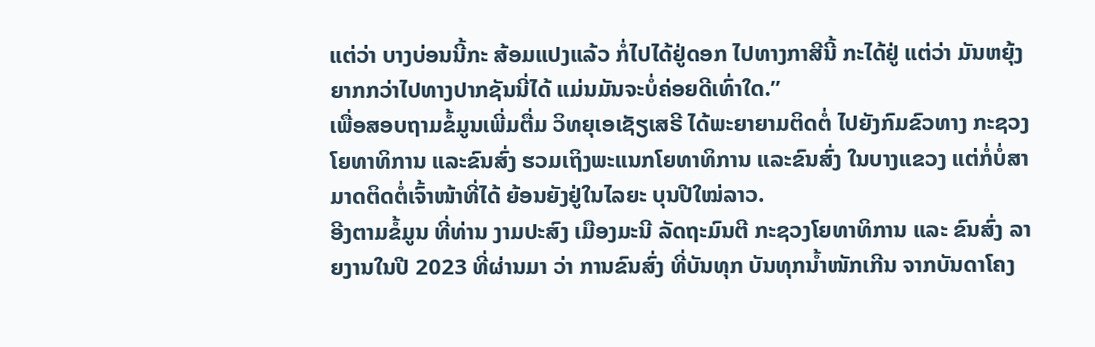ແຕ່ວ່າ ບາງບ່ອນນີ້ກະ ສ້ອມແປງແລ້ວ ກໍ່ໄປໄດ້ຢູ່ດອກ ໄປທາງກາສີນີ້ ກະໄດ້ຢູ່ ແຕ່ວ່າ ມັນຫຍຸ້ງຍາກກວ່າໄປທາງປາກຊັນນີ່ໄດ້ ແມ່ນມັນຈະບໍ່ຄ່ອຍດີເທົ່າໃດ.”
ເພື່ອສອບຖາມຂໍ້ມູນເພີ່ມຕື່ມ ວິທຍຸເອເຊັຽເສຣີ ໄດ້ພະຍາຍາມຕິດຕໍ່ ໄປຍັງກົມຂົວທາງ ກະຊວງໂຍທາທິການ ແລະຂົນສົ່ງ ຮວມເຖິງພະແນກໂຍທາທິການ ແລະຂົນສົ່ງ ໃນບາງແຂວງ ແຕ່ກໍ່ບໍ່ສາມາດຕິດຕໍ່ເຈົ້າໜ້າທີ່ໄດ້ ຍ້ອນຍັງຢູ່ໃນໄລຍະ ບຸນປີໃໝ່ລາວ.
ອີງຕາມຂໍ້ມູນ ທີ່ທ່ານ ງາມປະສົງ ເມືອງມະນີ ລັດຖະມົນຕີ ກະຊວງໂຍທາທິການ ແລະ ຂົນສົ່ງ ລາຍງານໃນປີ 2023 ທີ່ຜ່ານມາ ວ່າ ການຂົນສົ່ງ ທີ່ບັນທຸກ ບັນທຸກນໍ້າໜັກເກີນ ຈາກບັນດາໂຄງ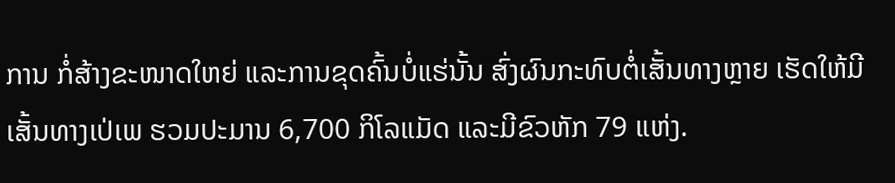ການ ກໍ່ສ້າງຂະໜາດໃຫຍ່ ແລະການຂຸດຄົ້ນບໍ່ແຮ່ນັ້ນ ສົ່ງຜົນກະທົບຕໍ່ເສັ້ນທາງຫຼາຍ ເຮັດໃຫ້ມີເສັ້ນທາງເປ່ເພ ຮວມປະມານ 6,700 ກິໂລແມັດ ແລະມີຂົວຫັກ 79 ແຫ່ງ.